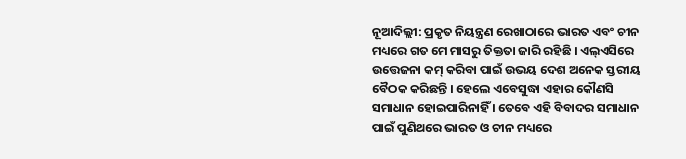ନୂଆଦିଲ୍ଲୀ: ପ୍ରକୃତ ନିୟନ୍ତ୍ରଣ ରେଖାଠାରେ ଭାରତ ଏବଂ ଚୀନ ମଧ୍ୟରେ ଗତ ମେ ମାସରୁ ତିକ୍ତତା ଜାରି ରହିଛି । ଏଲ୍ଏସିରେ ଉତ୍ତେଜନା କମ୍ କରିବା ପାଇଁ ଉଭୟ ଦେଶ ଅନେକ ସ୍ତରୀୟ ବୈଠକ କରିଛନ୍ତି । ହେଲେ ଏବେସୁଦ୍ଧା ଏହାର କୌଣସି ସମାଧାନ ହୋଇପାରିନାହିଁ । ତେବେ ଏହି ବିବାଦର ସମାଧାନ ପାଇଁ ପୁଣିଥରେ ଭାରତ ଓ ଚୀନ ମଧ୍ୟରେ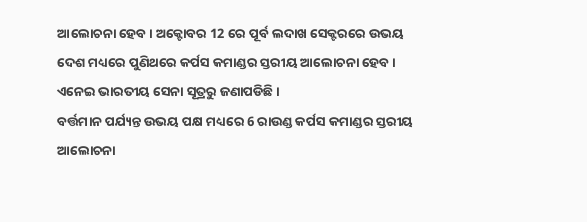ଆଲୋଚନା ହେବ। ଅକ୍ଟୋବର 12 ରେ ପୂର୍ବ ଲଦାଖ ସେକ୍ଟରରେ ଉଭୟ ଦେଶ ମଧ୍ୟରେ ପୁଣିଥରେ କର୍ପସ କମାଣ୍ଡର ସ୍ତରୀୟ ଆଲୋଚନା ହେବ । ଏନେଇ ଭାରତୀୟ ସେନା ସୂତ୍ରରୁ ଜଣାପଡିଛି ।
ବର୍ତ୍ତମାନ ପର୍ଯ୍ୟନ୍ତ ଉଭୟ ପକ୍ଷ ମଧ୍ୟରେ 6 ରାଉଣ୍ଡ କର୍ପସ କମାଣ୍ଡର ସ୍ତରୀୟ ଆଲୋଚନା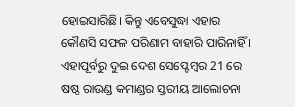ହୋଇସାରିଛି। କିନ୍ତୁ ଏବେସୁଦ୍ଧା ଏହାର କୌଣସି ସଫଳ ପରିଣାମ ବାହାରି ପାରିନାହିଁ ।
ଏହାପୂର୍ବରୁ ଦୁଇ ଦେଶ ସେପ୍ଟେମ୍ବର 21 ରେ ଷଷ୍ଠ ରାଉଣ୍ଡ କମାଣ୍ଡର ସ୍ତରୀୟ ଆଲୋଚନା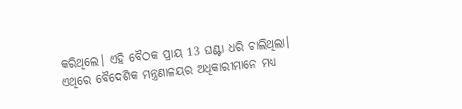କରିଥିଲେ। ଏହି ବୈଠକ ପ୍ରାୟ 13 ଘଣ୍ଟା ଧରି ଚାଲିଥିଲା। ଏଥିରେ ବୈଦେଶିକ ମନ୍ତ୍ରଣାଳୟର ଅଧିକାରୀମାନେ ମଧ୍ୟ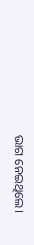ଭାଗ ନେଇଥିଲେ।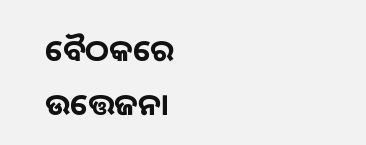ବୈଠକରେ ଉତ୍ତେଜନା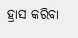ହ୍ରାସ କରିବା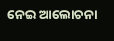ନେଇ ଆଲୋଚନା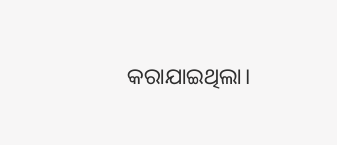କରାଯାଇଥିଲା।